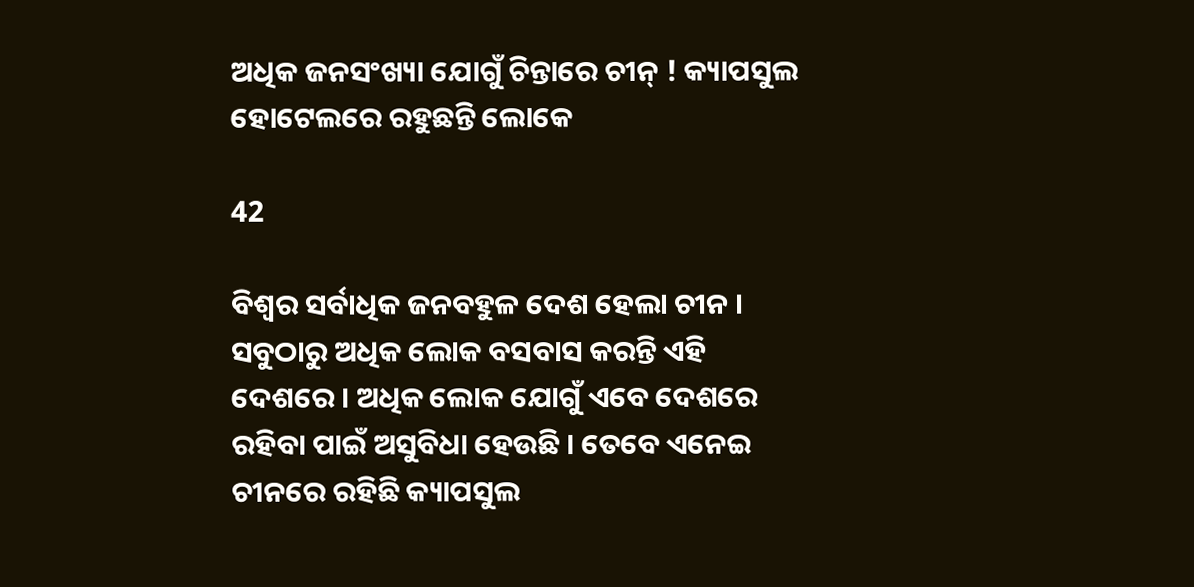ଅଧିକ ଜନସଂଖ୍ୟା ଯୋଗୁଁ ଚିନ୍ତାରେ ଚୀନ୍ ! କ୍ୟାପସୁଲ ହୋଟେଲରେ ରହୁଛନ୍ତି ଲୋକେ

42

ବିଶ୍ୱର ସର୍ବାଧିକ ଜନବହୁଳ ଦେଶ ହେଲା ଚୀନ । ସବୁଠାରୁ ଅଧିକ ଲୋକ ବସବାସ କରନ୍ତି ଏହି ଦେଶରେ । ଅଧିକ ଲୋକ ଯୋଗୁଁ ଏବେ ଦେଶରେ ରହିବା ପାଇଁ ଅସୁବିଧା ହେଉଛି । ତେବେ ଏନେଇ ଚୀନରେ ରହିଛି କ୍ୟାପସୁଲ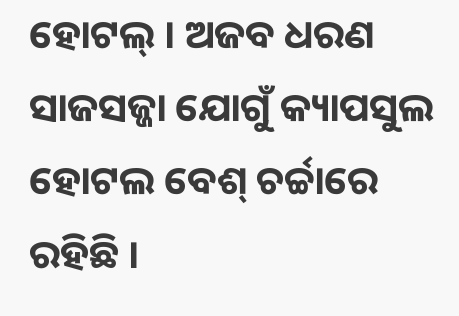ହୋଟଲ୍ । ଅଜବ ଧରଣ ସାଜସଜ୍ଜା ଯୋଗୁଁ କ୍ୟାପସୁଲ ହୋଟଲ ବେଶ୍ ଚର୍ଚ୍ଚାରେ ରହିଛି ।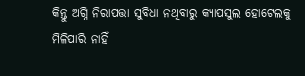କିନ୍ତୁ ଅଗ୍ନି ନିରାପତ୍ତା ସୁବିଧା ନଥିବାରୁ କ୍ୟାପସୁଲ ହୋଟେଲକୁ ମିଳିପାରି ନାହିଁ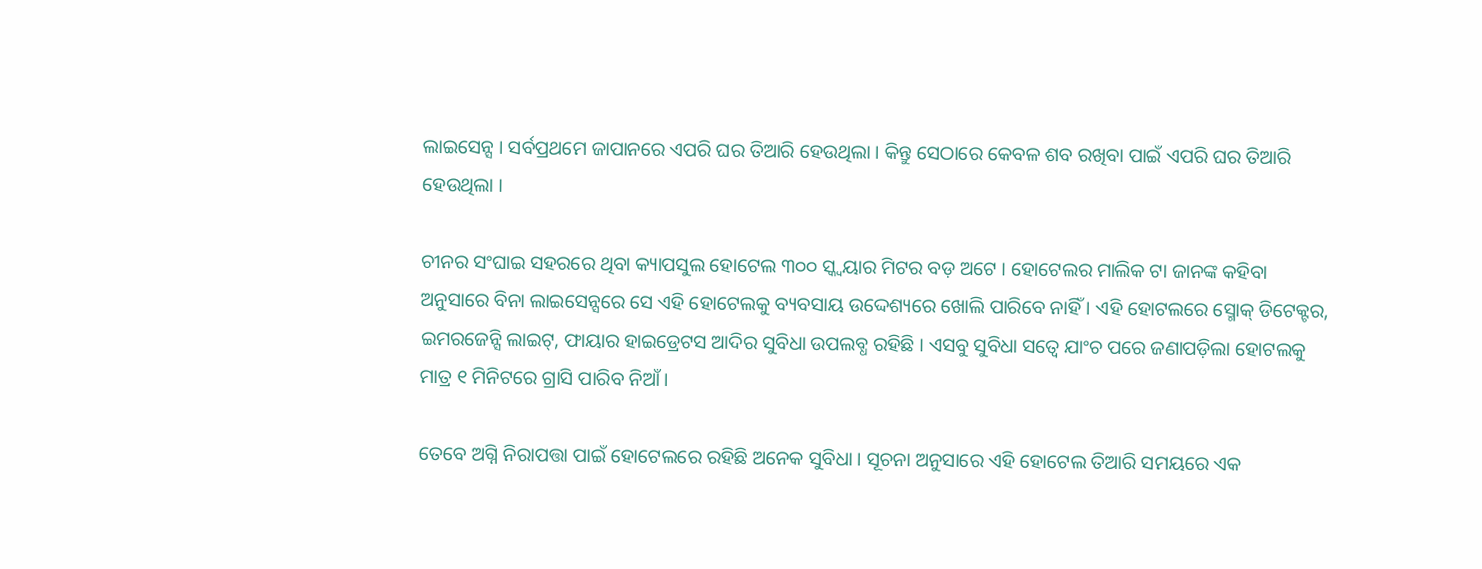ଲାଇସେନ୍ସ । ସର୍ବପ୍ରଥମେ ଜାପାନରେ ଏପରି ଘର ତିଆରି ହେଉଥିଲା । କିନ୍ତୁ ସେଠାରେ କେବଳ ଶବ ରଖିବା ପାଇଁ ଏପରି ଘର ତିଆରି ହେଉଥିଲା ।

ଚୀନର ସଂଘାଇ ସହରରେ ଥିବା କ୍ୟାପସୁଲ ହୋଟେଲ ୩୦୦ ସ୍କ୍ୱୟାର ମିଟର ବଡ଼ ଅଟେ । ହୋଟେଲର ମାଲିକ ଟା ଜାନଙ୍କ କହିବା ଅନୁସାରେ ବିନା ଲାଇସେନ୍ସରେ ସେ ଏହି ହୋଟେଲକୁ ବ୍ୟବସାୟ ଉଦ୍ଦେଶ୍ୟରେ ଖୋଲି ପାରିବେ ନାହିଁ । ଏହି ହୋଟଲରେ ସ୍ମୋକ୍ ଡିଟେକ୍ଟର, ଇମରଜେନ୍ସି ଲାଇଟ୍, ଫାୟାର ହାଇଡ୍ରେଟସ ଆଦିର ସୁବିଧା ଉପଲବ୍ଧ ରହିଛି । ଏସବୁ ସୁବିଧା ସତ୍ୱେ ଯାଂଚ ପରେ ଜଣାପଡ଼ିଲା ହୋଟଲକୁ ମାତ୍ର ୧ ମିନିଟରେ ଗ୍ରାସି ପାରିବ ନିଆଁ ।

ତେବେ ଅଗ୍ନି ନିରାପତ୍ତା ପାଇଁ ହୋଟେଲରେ ରହିଛି ଅନେକ ସୁବିଧା । ସୂଚନା ଅନୁସାରେ ଏହି ହୋଟେଲ ତିଆରି ସମୟରେ ଏକ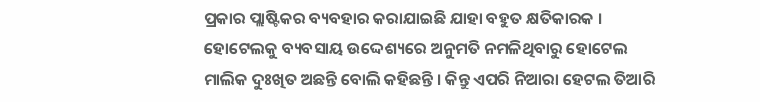ପ୍ରକାର ପ୍ଲାଷ୍ଟିକର ବ୍ୟବହାର କରାଯାଇଛି ଯାହା ବହୁତ କ୍ଷତିକାରକ । ହୋଟେଲକୁ ବ୍ୟବସାୟ ଉଦ୍ଦେଶ୍ୟରେ ଅନୁମତି ନମଳିଥିବାରୁ ହୋଟେଲ ମାଲିକ ଦୁଃଖିତ ଅଛନ୍ତି ବୋଲି କହିଛନ୍ତି । କିନ୍ତୁ ଏପରି ନିଆରା ହେଟଲ ତିଆରି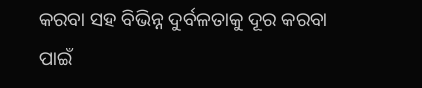କରବା ସହ ବିଭିନ୍ନ ଦୁର୍ବଳତାକୁ ଦୂର କରବା ପାଇଁ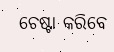ଚେଷ୍ଟା କରିବେ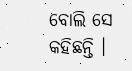ବୋଲି ସେ କହିଛନ୍ତି ।